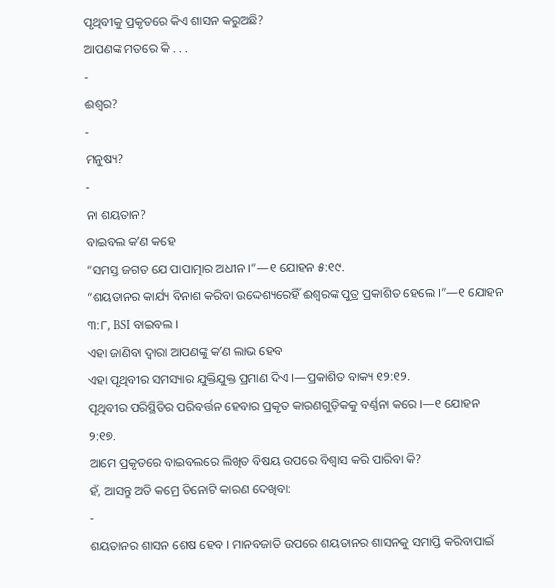ପୃଥିବୀକୁ ପ୍ରକୃତରେ କିଏ ଶାସନ କରୁଅଛି?
ଆପଣଙ୍କ ମତରେ କି . . .
-
ଈଶ୍ୱର?
-
ମନୁଷ୍ୟ?
-
ନା ଶୟତାନ?
ବାଇବଲ କʼଣ କହେ
“ସମସ୍ତ ଜଗତ ଯେ ପାପାତ୍ମାର ଅଧୀନ ।”—୧ ଯୋହନ ୫:୧୯.
“ଶୟତାନର କାର୍ଯ୍ୟ ବିନାଶ କରିବା ଉଦ୍ଦେଶ୍ୟରେହିଁ ଈଶ୍ୱରଙ୍କ ପୁତ୍ର ପ୍ରକାଶିତ ହେଲେ ।”—୧ ଯୋହନ ୩:୮, BSI ବାଇବଲ ।
ଏହା ଜାଣିବା ଦ୍ୱାରା ଆପଣଙ୍କୁ କʼଣ ଲାଭ ହେବ
ଏହା ପୃଥିବୀର ସମସ୍ୟାର ଯୁକ୍ତିଯୁକ୍ତ ପ୍ରମାଣ ଦିଏ ।—ପ୍ରକାଶିତ ବାକ୍ୟ ୧୨:୧୨.
ପୃଥିବୀର ପରିସ୍ଥିତିର ପରିବର୍ତ୍ତନ ହେବାର ପ୍ରକୃତ କାରଣଗୁଡ଼ିକକୁ ବର୍ଣ୍ଣନା କରେ ।—୧ ଯୋହନ ୨:୧୭.
ଆମେ ପ୍ରକୃତରେ ବାଇବଲରେ ଲିଖିତ ବିଷୟ ଉପରେ ବିଶ୍ୱାସ କରି ପାରିବା କି?
ହଁ, ଆସନ୍ତୁ ଅତି କମ୍ରେ ତିନୋଟି କାରଣ ଦେଖିବା:
-
ଶୟତାନର ଶାସନ ଶେଷ ହେବ । ମାନବଜାତି ଉପରେ ଶୟତାନର ଶାସନକୁ ସମାପ୍ତି କରିବାପାଇଁ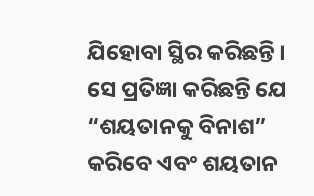ଯିହୋବା ସ୍ଥିର କରିଛନ୍ତି । ସେ ପ୍ରତିଜ୍ଞା କରିଛନ୍ତି ଯେ “ଶୟତାନକୁ ବିନାଶ” କରିବେ ଏବଂ ଶୟତାନ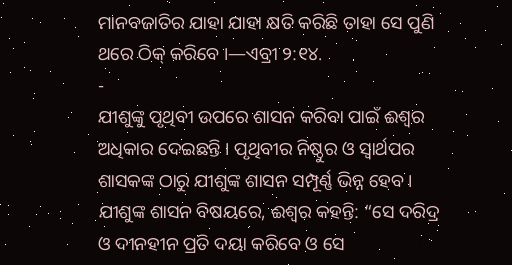ମାନବଜାତିର ଯାହା ଯାହା କ୍ଷତି କରିଛି ତାହା ସେ ପୁଣି ଥରେ ଠିକ୍ କରିବେ ।—ଏବ୍ରୀ ୨:୧୪.
-
ଯୀଶୁଙ୍କୁ ପୃଥିବୀ ଉପରେ ଶାସନ କରିବା ପାଇଁ ଈଶ୍ୱର ଅଧିକାର ଦେଇଛନ୍ତି । ପୃଥିବୀର ନିଷ୍ଠୁର ଓ ସ୍ୱାର୍ଥପର ଶାସକଙ୍କ ଠାରୁ ଯୀଶୁଙ୍କ ଶାସନ ସମ୍ପୂର୍ଣ୍ଣ ଭିନ୍ନ ହେବ । ଯୀଶୁଙ୍କ ଶାସନ ବିଷୟରେ, ଈଶ୍ୱର କହନ୍ତି: “ସେ ଦରିଦ୍ର ଓ ଦୀନହୀନ ପ୍ରତି ଦୟା କରିବେ ଓ ସେ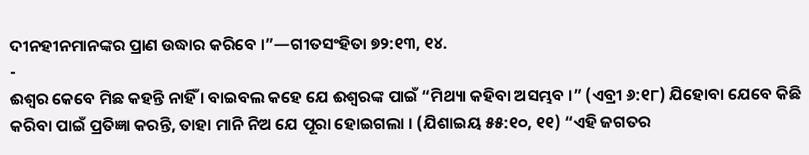ଦୀନହୀନମାନଙ୍କର ପ୍ରାଣ ଉଦ୍ଧାର କରିବେ ।”—ଗୀତସଂହିତା ୭୨:୧୩, ୧୪.
-
ଈଶ୍ୱର କେବେ ମିଛ କହନ୍ତି ନାହିଁ । ବାଇବଲ କହେ ଯେ ଈଶ୍ୱରଙ୍କ ପାଇଁ “ମିଥ୍ୟା କହିବା ଅସମ୍ଭବ ।” (ଏବ୍ରୀ ୬:୧୮) ଯିହୋବା ଯେବେ କିଛି କରିବା ପାଇଁ ପ୍ରତିଜ୍ଞା କରନ୍ତି, ତାହା ମାନି ନିଅ ଯେ ପୂରା ହୋଇଗଲା । (ଯିଶାଇୟ ୫୫:୧୦, ୧୧) “ଏହି ଜଗତର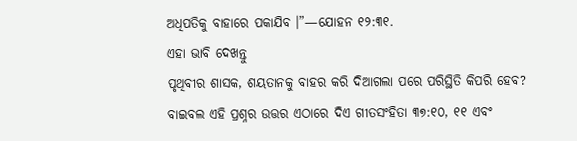ଅଧିପତିକୁ ବାହାରେ ପକାଯିବ ।”—ଯୋହନ ୧୨:୩୧.
ଏହା ଭାବି ଦେଖନ୍ତୁ
ପୃଥିବୀର ଶାସକ, ଶୟତାନକୁ ବାହର କରି ଦିଆଗଲା ପରେ ପରିସ୍ଥିତି କିପରି ହେବ?
ବାଇବଲ ଏହି ପ୍ରଶ୍ନର ଉତ୍ତର ଏଠାରେ ଦିଏ ଗୀତସଂହିତା ୩୭:୧୦, ୧୧ ଏବଂ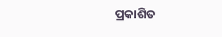ପ୍ରକାଶିତ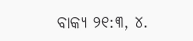ବାକ୍ୟ ୨୧:୩, ୪.